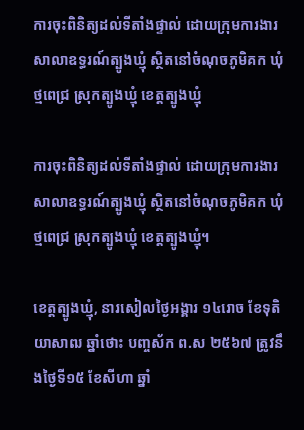ការចុះពិនិត្យដល់ទីតាំងផ្ទាល់ ដោយក្រុមការងារសាលាឧទ្ធរណ៍ត្បូងឃ្មុំ ស្ថិតនៅចំណុចភូមិគក ឃុំថ្មពេជ្រ ស្រុកត្បូងឃ្មុំ ខេត្តត្បូងឃ្មុំ

ការចុះពិនិត្យដល់ទីតាំងផ្ទាល់ ដោយក្រុមការងារសាលាឧទ្ធរណ៍ត្បូងឃ្មុំ ស្ថិតនៅចំណុចភូមិគក ឃុំថ្មពេជ្រ ស្រុកត្បូងឃ្មុំ ខេត្តត្បូងឃ្មុំ។

ខេត្តត្បូងឃ្មុំ, នារសៀលថ្ងៃអង្គារ ១៤រោច ខែទុតិយាសាឍ ឆ្នាំថោះ បញ្ចស័ក ព.ស ២៥៦៧ ត្រូវនឹងថ្ងៃទី១៥ ខែសីហា ឆ្នាំ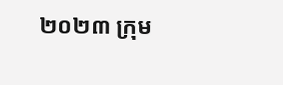២០២៣ ក្រុម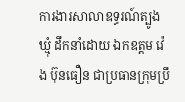ការងារសាលាឧទ្ធរណ៍ត្បូងឃ្មុំ ដឹកនាំដោយ ឯកឧត្តម វ៉េង ប៊ុនធឿន ជាប្រធានក្រុមប្រឹ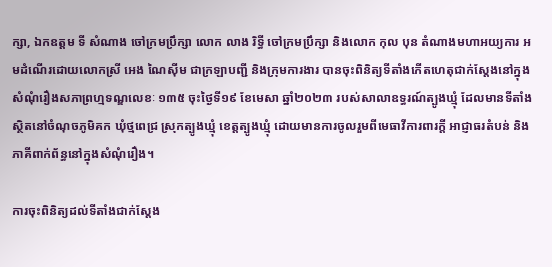ក្សា, ឯកឧត្តម ទី សំណាង ចៅក្រមប្រឹក្សា លោក លាង រិទ្ធី ចៅក្រមប្រឹក្សា និងលោក កុល បុន តំណាងមហាអយ្យការ អមដំណើរដោយលោកស្រី អេង ណៃស៊ីម ជាក្រឡាបញ្ជី និងក្រុមការងារ បានចុះពិនិត្យទីតាំងកើតហេតុជាក់ស្តែងនៅក្នុងសំណុំរឿងសភាព្រហ្មទណ្ឌលេខៈ ១៣៥ ចុះថ្ងៃទី១៩ ខែមេសា ឆ្នាំ២០២៣ របស់សាលាឧទ្ធរណ៍ត្បូងឃ្មុំ ដែលមានទីតាំងស្ថិតនៅចំណុចភូមិគក ឃុំថ្មពេជ្រ ស្រុកត្បូងឃ្មុំ ខេត្តត្បូងឃ្មុំ ដោយមានការចូលរួមពីមេធាវីការពារក្តី អាជ្ញាធរតំបន់ និងភាគីពាក់ព័ន្ធនៅក្នុងសំណុំរឿង។

ការចុះពិនិត្យដល់ទីតាំងជាក់ស្តែង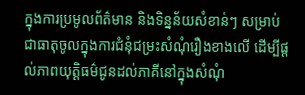ក្នុងការប្រមូលព័ត៌មាន និងទិន្នន័យសំខាន់ៗ សម្រាប់ជាធាតុចូលក្នុងការជំនុំជម្រះសំណុំរឿងខាងលើ ដើម្បីផ្តល់ភាពយុត្តិធម៌ជូនដល់ភាគីនៅក្នុងសំណុំ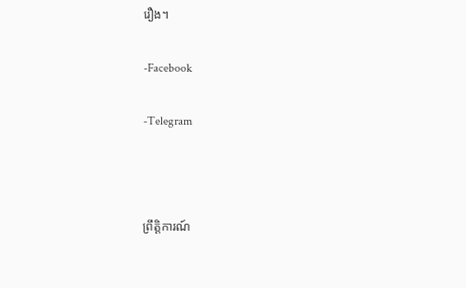រឿង។

-Facebook

-Telegram



ព្រឹត្តិការណ៍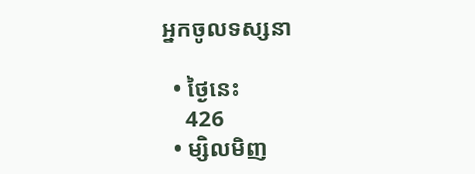អ្នកចូលទស្សនា

  • ថ្ងៃនេះ
    426
  • ម្សិលមិញ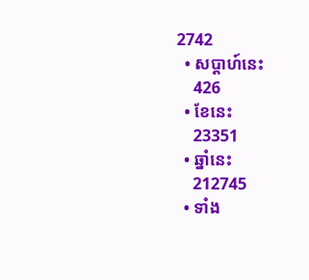2742
  • សប្ដាហ៍នេះ
    426
  • ខែនេះ
    23351
  • ឆ្នាំនេះ
    212745
  • ទាំង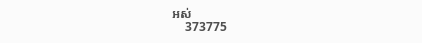អស់
    373775